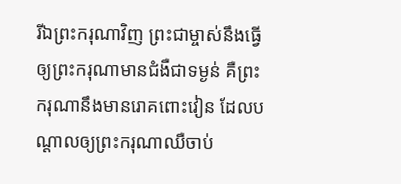រីឯព្រះករុណាវិញ ព្រះជាម្ចាស់នឹងធ្វើឲ្យព្រះករុណាមានជំងឺជាទម្ងន់ គឺព្រះករុណានឹងមានរោគពោះវៀន ដែលបណ្ដាលឲ្យព្រះករុណាឈឺចាប់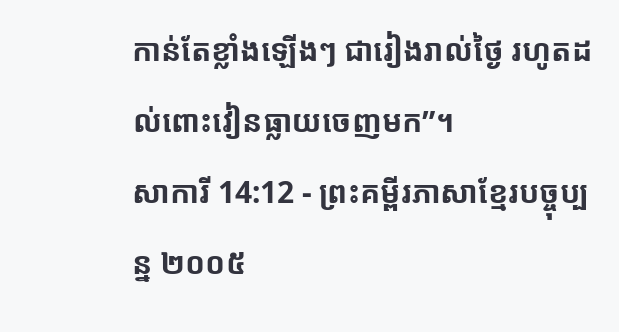កាន់តែខ្លាំងឡើងៗ ជារៀងរាល់ថ្ងៃ រហូតដល់ពោះវៀនធ្លាយចេញមក”។
សាការី 14:12 - ព្រះគម្ពីរភាសាខ្មែរបច្ចុប្បន្ន ២០០៥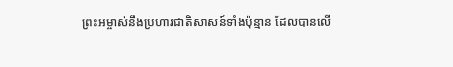ព្រះអម្ចាស់នឹងប្រហារជាតិសាសន៍ទាំងប៉ុន្មាន ដែលបានលើ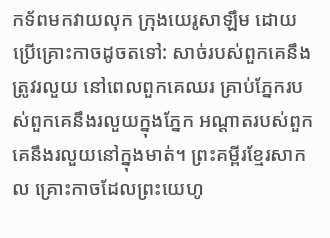កទ័ពមកវាយលុក ក្រុងយេរូសាឡឹម ដោយប្រើគ្រោះកាចដូចតទៅ: សាច់របស់ពួកគេនឹងត្រូវរលួយ នៅពេលពួកគេឈរ គ្រាប់ភ្នែករបស់ពួកគេនឹងរលួយក្នុងភ្នែក អណ្ដាតរបស់ពួកគេនឹងរលួយនៅក្នុងមាត់។ ព្រះគម្ពីរខ្មែរសាកល គ្រោះកាចដែលព្រះយេហូ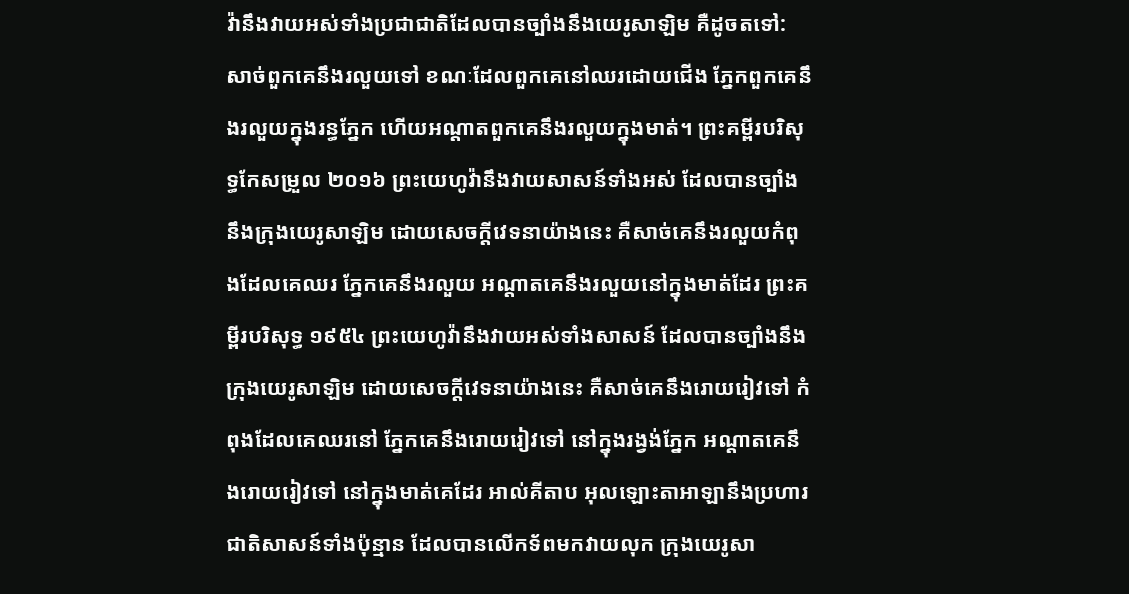វ៉ានឹងវាយអស់ទាំងប្រជាជាតិដែលបានច្បាំងនឹងយេរូសាឡិម គឺដូចតទៅ: សាច់ពួកគេនឹងរលួយទៅ ខណៈដែលពួកគេនៅឈរដោយជើង ភ្នែកពួកគេនឹងរលួយក្នុងរន្ធភ្នែក ហើយអណ្ដាតពួកគេនឹងរលួយក្នុងមាត់។ ព្រះគម្ពីរបរិសុទ្ធកែសម្រួល ២០១៦ ព្រះយេហូវ៉ានឹងវាយសាសន៍ទាំងអស់ ដែលបានច្បាំងនឹងក្រុងយេរូសាឡិម ដោយសេចក្ដីវេទនាយ៉ាងនេះ គឺសាច់គេនឹងរលួយកំពុងដែលគេឈរ ភ្នែកគេនឹងរលួយ អណ្ដាតគេនឹងរលួយនៅក្នុងមាត់ដែរ ព្រះគម្ពីរបរិសុទ្ធ ១៩៥៤ ព្រះយេហូវ៉ានឹងវាយអស់ទាំងសាសន៍ ដែលបានច្បាំងនឹងក្រុងយេរូសាឡិម ដោយសេចក្ដីវេទនាយ៉ាងនេះ គឺសាច់គេនឹងរោយរៀវទៅ កំពុងដែលគេឈរនៅ ភ្នែកគេនឹងរោយរៀវទៅ នៅក្នុងរង្វង់ភ្នែក អណ្តាតគេនឹងរោយរៀវទៅ នៅក្នុងមាត់គេដែរ អាល់គីតាប អុលឡោះតាអាឡានឹងប្រហារជាតិសាសន៍ទាំងប៉ុន្មាន ដែលបានលើកទ័ពមកវាយលុក ក្រុងយេរូសា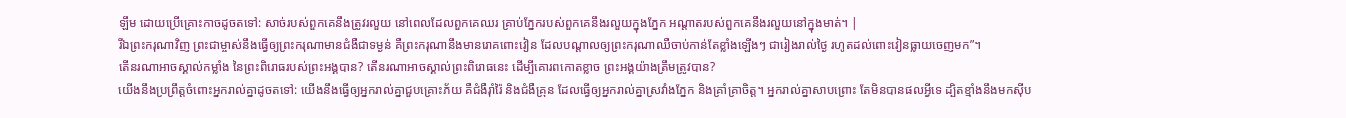ឡឹម ដោយប្រើគ្រោះកាចដូចតទៅ: សាច់របស់ពួកគេនឹងត្រូវរលួយ នៅពេលដែលពួកគេឈរ គ្រាប់ភ្នែករបស់ពួកគេនឹងរលួយក្នុងភ្នែក អណ្ដាតរបស់ពួកគេនឹងរលួយនៅក្នុងមាត់។ |
រីឯព្រះករុណាវិញ ព្រះជាម្ចាស់នឹងធ្វើឲ្យព្រះករុណាមានជំងឺជាទម្ងន់ គឺព្រះករុណានឹងមានរោគពោះវៀន ដែលបណ្ដាលឲ្យព្រះករុណាឈឺចាប់កាន់តែខ្លាំងឡើងៗ ជារៀងរាល់ថ្ងៃ រហូតដល់ពោះវៀនធ្លាយចេញមក”។
តើនរណាអាចស្គាល់កម្លាំង នៃព្រះពិរោធរបស់ព្រះអង្គបាន? តើនរណាអាចស្គាល់ព្រះពិរោធនេះ ដើម្បីគោរពកោតខ្លាច ព្រះអង្គយ៉ាងត្រឹមត្រូវបាន?
យើងនឹងប្រព្រឹត្តចំពោះអ្នករាល់គ្នាដូចតទៅ: យើងនឹងធ្វើឲ្យអ្នករាល់គ្នាជួបគ្រោះភ័យ គឺជំងឺរ៉ាំរ៉ៃ និងជំងឺគ្រុន ដែលធ្វើឲ្យអ្នករាល់គ្នាស្រវាំងភ្នែក និងគ្រាំគ្រាចិត្ត។ អ្នករាល់គ្នាសាបព្រោះ តែមិនបានផលអ្វីទេ ដ្បិតខ្មាំងនឹងមកស៊ីប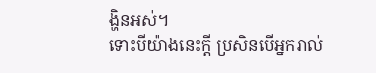ង្ហិនអស់។
ទោះបីយ៉ាងនេះក្ដី ប្រសិនបើអ្នករាល់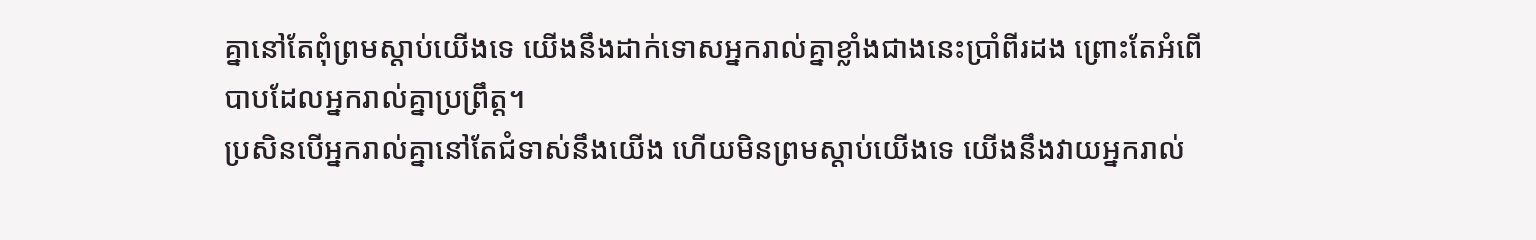គ្នានៅតែពុំព្រមស្ដាប់យើងទេ យើងនឹងដាក់ទោសអ្នករាល់គ្នាខ្លាំងជាងនេះប្រាំពីរដង ព្រោះតែអំពើបាបដែលអ្នករាល់គ្នាប្រព្រឹត្ត។
ប្រសិនបើអ្នករាល់គ្នានៅតែជំទាស់នឹងយើង ហើយមិនព្រមស្ដាប់យើងទេ យើងនឹងវាយអ្នករាល់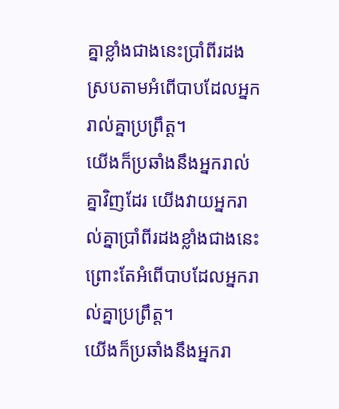គ្នាខ្លាំងជាងនេះប្រាំពីរដង ស្របតាមអំពើបាបដែលអ្នករាល់គ្នាប្រព្រឹត្ត។
យើងក៏ប្រឆាំងនឹងអ្នករាល់គ្នាវិញដែរ យើងវាយអ្នករាល់គ្នាប្រាំពីរដងខ្លាំងជាងនេះ ព្រោះតែអំពើបាបដែលអ្នករាល់គ្នាប្រព្រឹត្ត។
យើងក៏ប្រឆាំងនឹងអ្នករា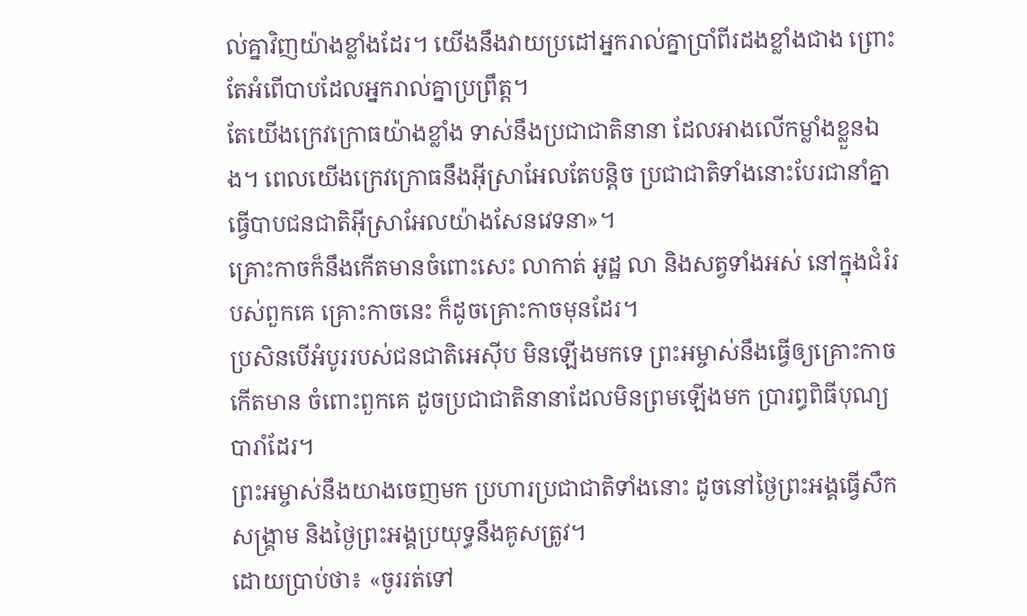ល់គ្នាវិញយ៉ាងខ្លាំងដែរ។ យើងនឹងវាយប្រដៅអ្នករាល់គ្នាប្រាំពីរដងខ្លាំងជាង ព្រោះតែអំពើបាបដែលអ្នករាល់គ្នាប្រព្រឹត្ត។
តែយើងក្រេវក្រោធយ៉ាងខ្លាំង ទាស់នឹងប្រជាជាតិនានា ដែលអាងលើកម្លាំងខ្លួនឯង។ ពេលយើងក្រេវក្រោធនឹងអ៊ីស្រាអែលតែបន្តិច ប្រជាជាតិទាំងនោះបែរជានាំគ្នាធ្វើបាបជនជាតិអ៊ីស្រាអែលយ៉ាងសែនវេទនា»។
គ្រោះកាចក៏នឹងកើតមានចំពោះសេះ លាកាត់ អូដ្ឋ លា និងសត្វទាំងអស់ នៅក្នុងជំរំរបស់ពួកគេ គ្រោះកាចនេះ ក៏ដូចគ្រោះកាចមុនដែរ។
ប្រសិនបើអំបូររបស់ជនជាតិអេស៊ីប មិនឡើងមកទេ ព្រះអម្ចាស់នឹងធ្វើឲ្យគ្រោះកាចកើតមាន ចំពោះពួកគេ ដូចប្រជាជាតិនានាដែលមិនព្រមឡើងមក ប្រារព្ធពិធីបុណ្យបារាំដែរ។
ព្រះអម្ចាស់នឹងយាងចេញមក ប្រហារប្រជាជាតិទាំងនោះ ដូចនៅថ្ងៃព្រះអង្គធ្វើសឹកសង្គ្រាម និងថ្ងៃព្រះអង្គប្រយុទ្ធនឹងគូសត្រូវ។
ដោយប្រាប់ថា៖ «ចូររត់ទៅ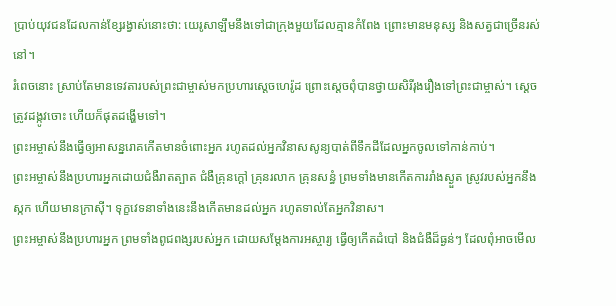ប្រាប់យុវជនដែលកាន់ខ្សែរង្វាស់នោះថា: យេរូសាឡឹមនឹងទៅជាក្រុងមួយដែលគ្មានកំពែង ព្រោះមានមនុស្ស និងសត្វជាច្រើនរស់នៅ។
រំពេចនោះ ស្រាប់តែមានទេវតារបស់ព្រះជាម្ចាស់មកប្រហារស្ដេចហេរ៉ូដ ព្រោះស្ដេចពុំបានថ្វាយសិរីរុងរឿងទៅព្រះជាម្ចាស់។ ស្ដេចត្រូវដង្កូវចោះ ហើយក៏ផុតដង្ហើមទៅ។
ព្រះអម្ចាស់នឹងធ្វើឲ្យអាសន្នរោគកើតមានចំពោះអ្នក រហូតដល់អ្នកវិនាសសូន្យបាត់ពីទឹកដីដែលអ្នកចូលទៅកាន់កាប់។
ព្រះអម្ចាស់នឹងប្រហារអ្នកដោយជំងឺរាតត្បាត ជំងឺគ្រុនក្ដៅ គ្រុនរលាក គ្រុនសន្ធំ ព្រមទាំងមានកើតការរាំងស្ងួត ស្រូវរបស់អ្នកនឹងស្កក ហើយមានក្រាស៊ី។ ទុក្ខវេទនាទាំងនេះនឹងកើតមានដល់អ្នក រហូតទាល់តែអ្នកវិនាស។
ព្រះអម្ចាស់នឹងប្រហារអ្នក ព្រមទាំងពូជពង្សរបស់អ្នក ដោយសម្តែងការអស្ចារ្យ ធ្វើឲ្យកើតដំបៅ និងជំងឺដ៏ធ្ងន់ៗ ដែលពុំអាចមើល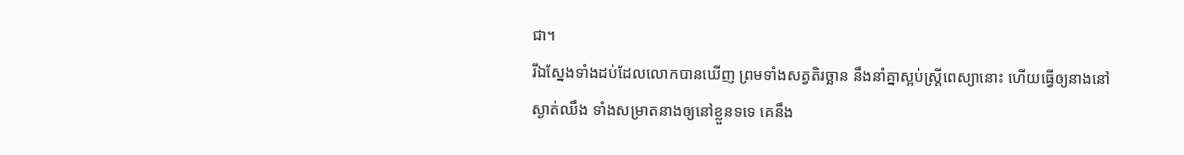ជា។
រីឯស្នែងទាំងដប់ដែលលោកបានឃើញ ព្រមទាំងសត្វតិរច្ឆាន នឹងនាំគ្នាស្អប់ស្ត្រីពេស្យានោះ ហើយធ្វើឲ្យនាងនៅស្ងាត់ឈឹង ទាំងសម្រាតនាងឲ្យនៅខ្លួនទទេ គេនឹង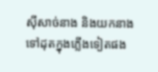ស៊ីសាច់នាង និងយកនាងទៅដុតក្នុងភ្លើងទៀតផង